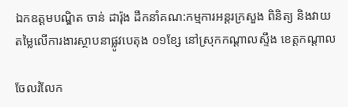ឯកឧត្ដមបណ្ឌិត ចាន់ ដារ៉ុង ដឹកនាំគណ:កម្មការអន្តរក្រសួង ពិនិត្យ និងវាយតម្លៃលើការងារស្ថាបនាផ្លូវបេតុង ០១ខ្សែ នៅស្រុកកណ្ដាលស្ទឹង ខេត្តកណ្ដាល

ចែលរំលែក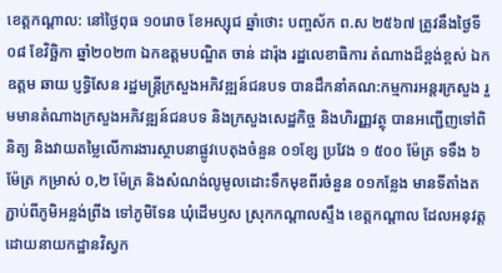ខេត្តកណ្ដាល: នៅថ្ងៃពុធ ១០រោច ខែអស្សុជ ឆ្នាំថោះ បញ្ចស័ក ព.ស ២៥៦៧ ត្រូវនឹងថ្ងៃទី០៨ ខែវិច្ឆិកា ឆ្នាំ២០២៣ ឯកឧត្ដមបណ្ឌិត ចាន់ ដារ៉ុង រដ្ឋលេខាធិការ តំណាងដ៏ខ្ពង់ខ្ពស់ ឯកឧត្ដម ឆាយ ប្ញទ្ធិសែន រដ្ឋមន្រ្ដីក្រសួងអភិវឌ្ឍន៍ជនបទ បានដឹកនាំគណ:កម្មការអន្តរក្រសួង រួមមានតំណាងក្រសួងអភិវឌ្ឍន៍ជនបទ និងក្រសួងសេដ្ឋកិច្ច និងហិរញ្ញវត្ថុ បានអញ្ជើញទៅពិនិត្យ និងវាយតម្លៃលើការងារស្ថាបនាផ្លូវបេតុងចំនួន ០១ខ្សែ ប្រវែង ១ ៥០០ ម៉ែត្រ ទទឹង ៦ម៉ែត្រ កម្រាស់ ០,២ ម៉ែត្រ និងសំណង់លូមូលដោះទឹកមុខពីរចំនួន ០១កន្លែង មានទីតាំងតភ្ជាប់ពីភូមិអន្លង់ព្រីង ទៅភូមិទែន ឃុំដើមឫស ស្រុកកណ្តាលស្ទឹង ខេត្តកណ្តាល ដែលអនុវត្តដោយនាយកដ្ឋានវិស្វក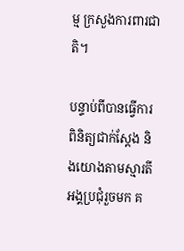ម្ម ក្រសួងការពារជាតិ។

បន្ទាប់ពីបានធ្វើការពិនិត្យជាក់ស្តែង និងយោងតាមស្មារតីអង្គប្រជុំរួចមក គ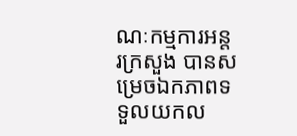ណៈកម្មការអន្តរក្រសួង បានសម្រេចឯកភាពទទួលយកល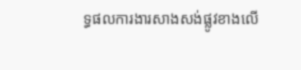ទ្ធផលការងារសាងសង់ផ្លូវខាងលើ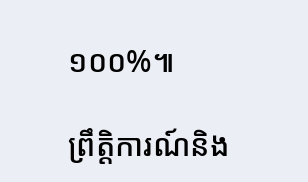១០០%៕

ព្រឹត្តិការណ៍និង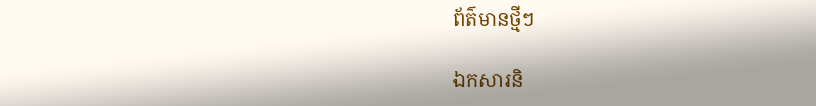ព័ត៌មានថ្មីៗ

ឯកសារនិ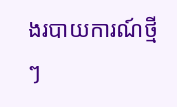ងរបាយការណ៍ថ្មីៗ